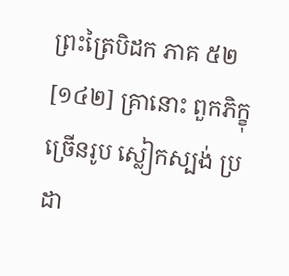ព្រះត្រៃបិដក ភាគ ៥២
[១៤២] គ្រានោះ ពួកភិក្ខុច្រើនរូប ស្លៀកស្បង់ ប្រដា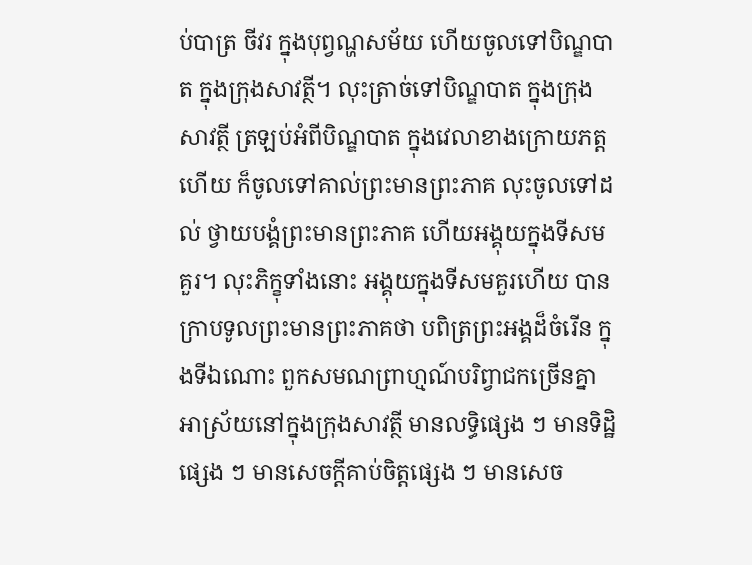ប់បាត្រ ចីវរ ក្នុងបុព្វណ្ហសម័យ ហើយចូលទៅបិណ្ឌបាត ក្នុងក្រុងសាវត្ថី។ លុះត្រាច់ទៅបិណ្ឌបាត ក្នុងក្រុងសាវត្ថី ត្រឡប់អំពីបិណ្ឌបាត ក្នុងវេលាខាងក្រោយភត្តហើយ ក៏ចូលទៅគាល់ព្រះមានព្រះភាគ លុះចូលទៅដល់ ថ្វាយបង្គំព្រះមានព្រះភាគ ហើយអង្គុយក្នុងទីសមគួរ។ លុះភិក្ខុទាំងនោះ អង្គុយក្នុងទីសមគួរហើយ បានក្រាបទូលព្រះមានព្រះភាគថា បពិត្រព្រះអង្គដ៏ចំរើន ក្នុងទីឯណោះ ពួកសមណព្រាហ្មណ៍បរិព្វាជកច្រើនគ្នា អាស្រ័យនៅក្នុងក្រុងសាវត្ថី មានលទ្ធិផ្សេង ៗ មានទិដ្ឋិផ្សេង ៗ មានសេចក្តីគាប់ចិត្តផ្សេង ៗ មានសេច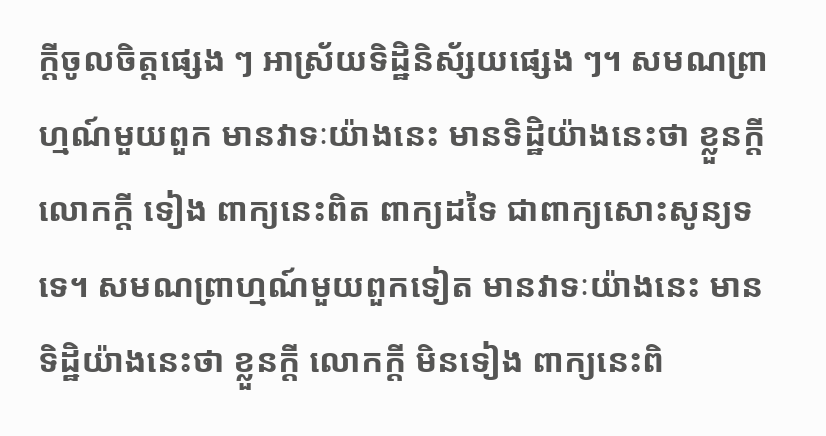ក្តីចូលចិត្តផ្សេង ៗ អាស្រ័យទិដ្ឋិនិស័្សយផ្សេង ៗ។ សមណព្រាហ្មណ៍មួយពួក មានវាទៈយ៉ាងនេះ មានទិដ្ឋិយ៉ាងនេះថា ខ្លួនក្តី លោកក្តី ទៀង ពាក្យនេះពិត ពាក្យដទៃ ជាពាក្យសោះសូន្យទទេ។ សមណព្រាហ្មណ៍មួយពួកទៀត មានវាទៈយ៉ាងនេះ មានទិដ្ឋិយ៉ាងនេះថា ខ្លួនក្តី លោកក្តី មិនទៀង ពាក្យនេះពិ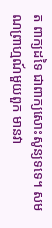ត ពាក្យដទៃ ជាពាក្យសោះសូន្យទទេ។ សមណព្រាហ្មណ៍មួយពួក មានវា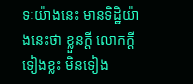ទៈយ៉ាងនេះ មានទិដ្ឋិយ៉ាងនេះថា ខ្លួនក្តី លោកក្តី ទៀងខ្លះ មិនទៀង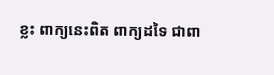ខ្លះ ពាក្យនេះពិត ពាក្យដទៃ ជាពា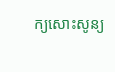ក្យសោះសូន្យ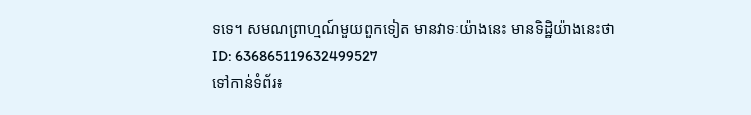ទទេ។ សមណព្រាហ្មណ៍មួយពួកទៀត មានវាទៈយ៉ាងនេះ មានទិដ្ឋិយ៉ាងនេះថា
ID: 636865119632499527
ទៅកាន់ទំព័រ៖